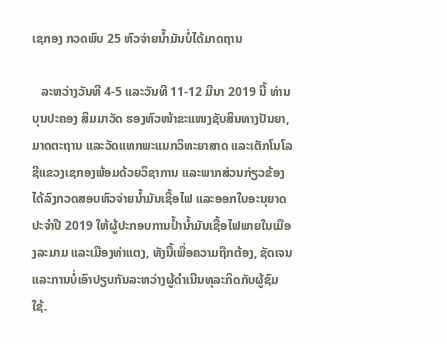ເຊກອງ ກວດພົບ 25 ຫົວຈ່າຍນ້ຳມັນບໍ່ໄດ້ມາດຖານ

   ລະຫວ່າງວັນທີ 4-5 ແລະວັນທີ 11-12 ມີນາ 2019 ນີ້ ທ່ານ ບຸນປະຄອງ ສິມມາວັດ ຮອງຫົວໜ້າຂະແໜງຊັບສິນທາງປັນຍາ, ມາດຕະຖານ ແລະວັດແທກພະແນກວິທະຍາສາດ ແລະເຕັກໂນໂລຊີແຂວງເຊກອງພ້ອມດ້ວຍວິຊາການ ແລະພາກສ່ວນກ່ຽວຂ້ອງໄດ້ລົງກວດສອບຫົວຈ່າຍນໍ້າມັນເຊື້ອໄຟ ແລະອອກໃບອະນຸຍາດປະຈໍາປີ 2019 ໃຫ້ຜູ້ປະກອບການປໍ້ານໍ້າມັນເຊື້ອໄຟພາຍໃນເມືອງລະມາມ ແລະເມືອງທ່າແຕງ, ທັງນີ້ເພື່ອຄວາມຖືກຕ້ອງ, ຊັດເຈນ ແລະການບໍ່ເອົາປຽບກັນລະຫວ່າງຜູ້ດໍາເນີນທຸລະກິດກັບຜູ້ຊົມໃຊ້.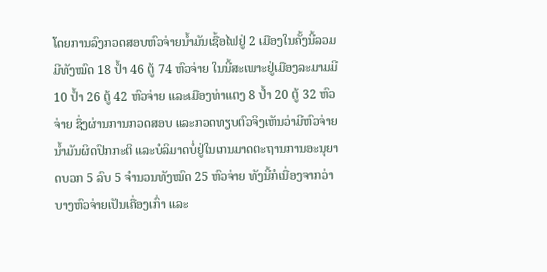ໂດຍການລົງກວດສອບຫົວຈ່າຍນໍ້າມັນເຊື້ອໄຟຢູ່ 2 ເມືອງໃນຄັ້ງນີ້ລວມມີທັງໝົດ 18 ປໍ້າ 46 ຕູ້ 74 ຫົວຈ່າຍ ໃນນີ້ສະເພາະຢູ່ເມືອງລະມາມມີ 10 ປໍ້າ 26 ຕູ້ 42 ຫົວຈ່າຍ ແລະເມືອງທ່າແຕງ 8 ປໍ້າ 20 ຕູ້ 32 ຫົວຈ່າຍ ຊຶ່ງຜ່ານການກວດສອບ ແລະກວດທຽບຕົວຈິງເຫັນວ່າມີຫົວຈ່າຍນໍ້າມັນຜິດປົກກະຕິ ແລະບໍລິມາດບໍ່ຢູ່ໃນເກນມາດຕະຖານການອະນຸຍາດບວກ 5 ລົບ 5 ຈໍານວນທັງໝົດ 25 ຫົວຈ່າຍ ທັງນີ້ກໍເນື່ອງຈາກວ່າບາງຫົວຈ່າຍເປັນເຄື່ອງເກົ່າ ແລະ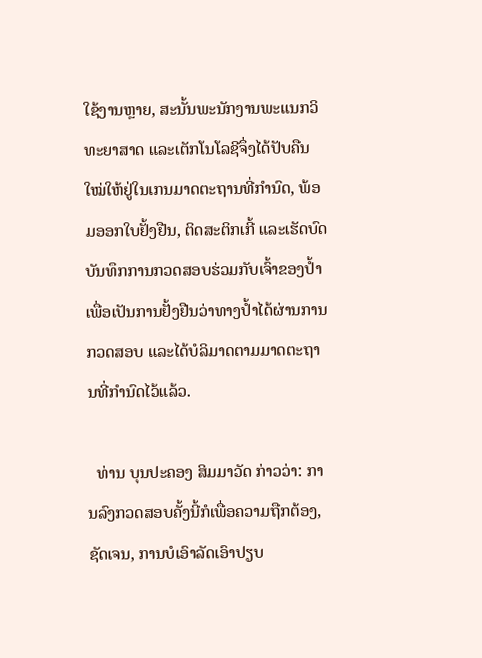ໃຊ້ງານຫຼາຍ, ສະນັ້ນພະນັກງານພະແນກວິທະຍາສາດ ແລະເຕັກໂນໂລຊີຈຶ່ງໄດ້ປັບຄືນໃໝ່ໃຫ້ຢູ່ໃນເກນມາດຕະຖານທີ່ກໍານົດ, ພ້ອມອອກໃບຢັ້ງຢືນ, ຕິດສະຕິກເກີ້ ແລະເຮັດບົດບັນທຶກການກວດສອບຮ່ວມກັບເຈົ້າຂອງປໍ້າເພື່ອເປັນການຢັ້ງຢືນວ່າທາງປໍ້າໄດ້ຜ່ານການກວດສອບ ແລະໄດ້ບໍລິມາດຕາມມາດຕະຖານທີ່ກໍານົດໄວ້ແລ້ວ.

  ທ່ານ ບຸນປະຄອງ ສິມມາວັດ ກ່າວວ່າ: ການລົງກວດສອບຄັ້ງນີ້ກໍເພື່ອຄວາມຖືກຕ້ອງ, ຊັດເຈນ, ການບໍເອົາລັດເອົາປຽບ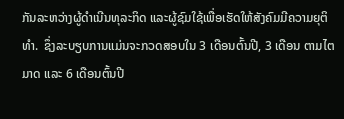ກັນລະຫວ່າງຜູ້ດໍາເນີນທຸລະກິດ ແລະຜູ້ຊົມໃຊ້ເພື່ອເຮັດໃຫ້ສັງຄົມມີຄວາມຍຸຕິທຳ.  ຊຶ່ງລະບຽບການແມ່ນຈະກວດສອບໃນ 3 ເດືອນຕົ້ນປີ, 3 ເດືອນ ຕາມໄຕມາດ ແລະ 6 ເດືອນຕົ້ນປີ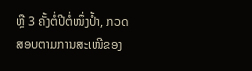ຫຼື 3 ຄັ້ງຕໍ່ປີຕໍ່ໜຶ່ງປໍ້າ, ກວດສອບຕາມການສະເໜີຂອງ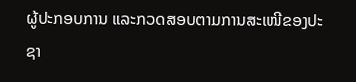ຜູ້ປະກອບການ ແລະກວດສອບຕາມການສະເໜີຂອງປະຊາ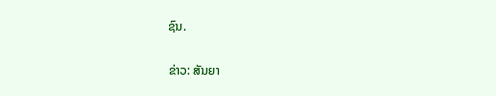ຊົນ.

ຂ່າວ: ສັນຍາ